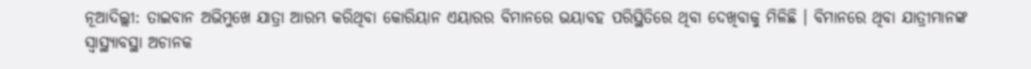ନୂଆଦିଲ୍ଲୀ: ତାଇବାନ ଅଭିମୁଖେ ଯାତ୍ରା ଆରମ୍ଭ କରିଥିବା କୋରିୟାନ ଏୟାରର ବିମାନରେ ଭୟାବହ ପରିସ୍ଥିତିରେ ଥିବା ଦେଖିବାକୁ ମିଳିଛି । ବିମାନରେ ଥିବା ଯାତ୍ରୀମାନଙ୍କ ସ୍ୱାସ୍ଥ୍ୟାବସ୍ଥା ଅଚାନକ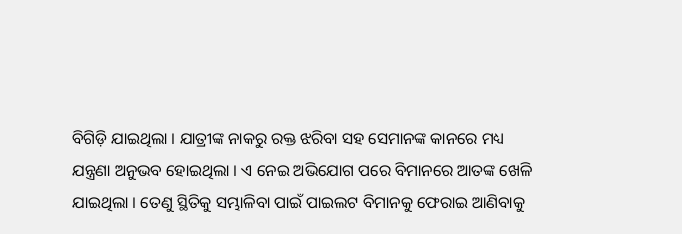ବିଗିଡ଼ି ଯାଇଥିଲା । ଯାତ୍ରୀଙ୍କ ନାକରୁ ରକ୍ତ ଝରିବା ସହ ସେମାନଙ୍କ କାନରେ ମଧ୍ୟ ଯନ୍ତ୍ରଣା ଅନୁଭବ ହୋଇଥିଲା । ଏ ନେଇ ଅଭିଯୋଗ ପରେ ବିମାନରେ ଆତଙ୍କ ଖେଳି ଯାଇଥିଲା । ତେଣୁ ସ୍ଥିତିକୁ ସମ୍ଭାଳିବା ପାଇଁ ପାଇଲଟ ବିମାନକୁ ଫେରାଇ ଆଣିବାକୁ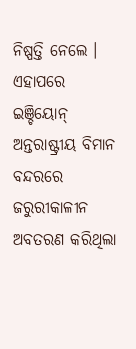ନିଷ୍ପତ୍ତି ନେଲେ । ଏହାପରେ ଇଞ୍ଚିୟୋନ୍ ଅନ୍ତରାଷ୍ଟ୍ରୀୟ ବିମାନ ବନ୍ଦରରେ ଜରୁରୀକାଳୀନ ଅବତରଣ କରିଥିଲା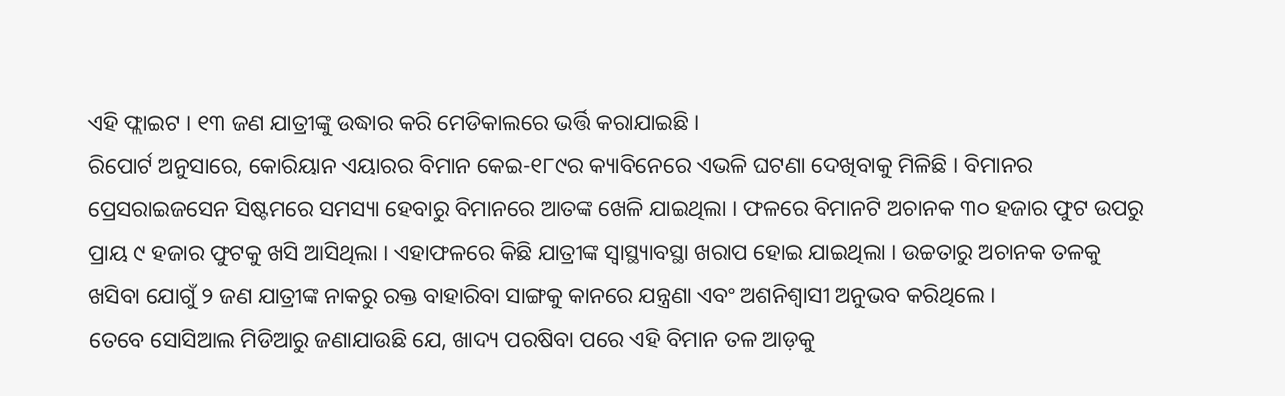ଏହି ଫ୍ଲାଇଟ । ୧୩ ଜଣ ଯାତ୍ରୀଙ୍କୁ ଉଦ୍ଧାର କରି ମେଡିକାଲରେ ଭର୍ତ୍ତି କରାଯାଇଛି ।
ରିପୋର୍ଟ ଅନୁସାରେ, କୋରିୟାନ ଏୟାରର ବିମାନ କେଇ-୧୮୯ର କ୍ୟାବିନେରେ ଏଭଳି ଘଟଣା ଦେଖିବାକୁ ମିଳିଛି । ବିମାନର ପ୍ରେସରାଇଜସେନ ସିଷ୍ଟମରେ ସମସ୍ୟା ହେବାରୁ ବିମାନରେ ଆତଙ୍କ ଖେଳି ଯାଇଥିଲା । ଫଳରେ ବିମାନଟି ଅଚାନକ ୩୦ ହଜାର ଫୁଟ ଉପରୁ ପ୍ରାୟ ୯ ହଜାର ଫୁଟକୁ ଖସି ଆସିଥିଲା । ଏହାଫଳରେ କିଛି ଯାତ୍ରୀଙ୍କ ସ୍ୱାସ୍ଥ୍ୟାବସ୍ଥା ଖରାପ ହୋଇ ଯାଇଥିଲା । ଉଚ୍ଚତାରୁ ଅଚାନକ ତଳକୁ ଖସିବା ଯୋଗୁଁ ୨ ଜଣ ଯାତ୍ରୀଙ୍କ ନାକରୁ ରକ୍ତ ବାହାରିବା ସାଙ୍ଗକୁ କାନରେ ଯନ୍ତ୍ରଣା ଏବଂ ଅଶନିଶ୍ୱାସୀ ଅନୁଭବ କରିଥିଲେ ।
ତେବେ ସୋସିଆଲ ମିଡିଆରୁ ଜଣାଯାଉଛି ଯେ, ଖାଦ୍ୟ ପରଷିବା ପରେ ଏହି ବିମାନ ତଳ ଆଡ଼କୁ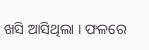ଖସି ଆସିଥିଲା । ଫଳରେ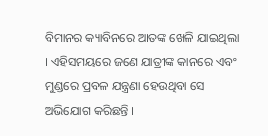ବିମାନର କ୍ୟାବିନରେ ଆତଙ୍କ ଖେଳି ଯାଇଥିଲା । ଏହିସମୟରେ ଜଣେ ଯାତ୍ରୀଙ୍କ କାନରେ ଏବଂ ମୁଣ୍ଡରେ ପ୍ରବଳ ଯନ୍ତ୍ରଣା ହେଉଥିବା ସେ ଅଭିଯୋଗ କରିଛନ୍ତି ।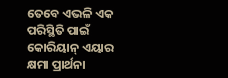ତେବେ ଏଭଳି ଏକ ପରିସ୍ଥିତି ପାଇଁ କୋରିୟାନ୍ ଏୟାର କ୍ଷମା ପ୍ରାର୍ଥନା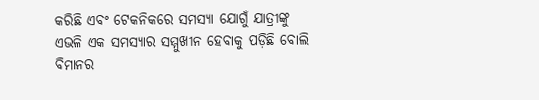କରିଛି ଏବଂ ଟେକନିକରେ ସମସ୍ୟା ଯୋଗୁଁ ଯାତ୍ରୀଙ୍କୁ ଏଭଳି ଏକ ସମସ୍ୟାର ସମ୍ମୁଖୀନ ହେବାକୁ ପଡ଼ିଛି ବୋଲି ବିମାନର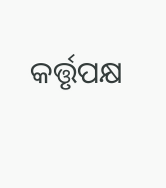କର୍ତ୍ତୃପକ୍ଷ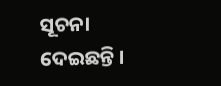ସୂଚନା ଦେଇଛନ୍ତି ।